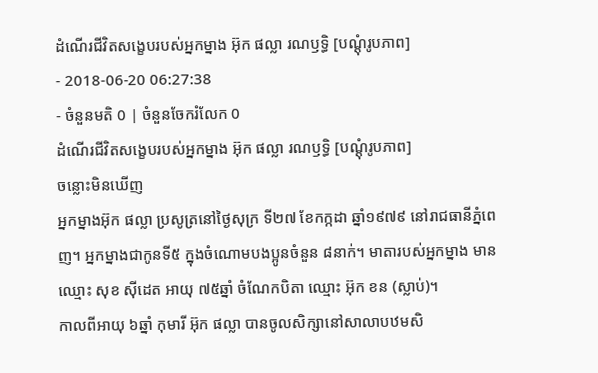ដំណើរជីវិតសង្ខេបរបស់អ្នកម្នាង អ៊ុក ផល្លា រណឫទ្ធិ [បណ្ដុំរូបភាព]
- 2018-06-20 06:27:38
- ចំនួនមតិ 0 | ចំនួនចែករំលែក 0
ដំណើរជីវិតសង្ខេបរបស់អ្នកម្នាង អ៊ុក ផល្លា រណឫទ្ធិ [បណ្ដុំរូបភាព]
ចន្លោះមិនឃើញ
អ្នកម្នាងអ៊ុក ផល្លា ប្រសូត្រនៅថ្ងៃសុក្រ ទី២៧ ខែកក្កដា ឆ្នាំ១៩៧៩ នៅរាជធានីភ្នំពេញ។ អ្នកម្នាងជាកូនទី៥ ក្នុងចំណោមបងប្អូនចំនួន ៨នាក់។ មាតារបស់អ្នកម្នាង មានឈ្មោះ សុខ ស៊ីដេត អាយុ ៧៥ឆ្នាំ ចំណែកបិតា ឈ្មោះ អ៊ុក ខន (ស្លាប់)។
កាលពីអាយុ ៦ឆ្នាំ កុមារី អ៊ុក ផល្លា បានចូលសិក្សានៅសាលាបឋមសិ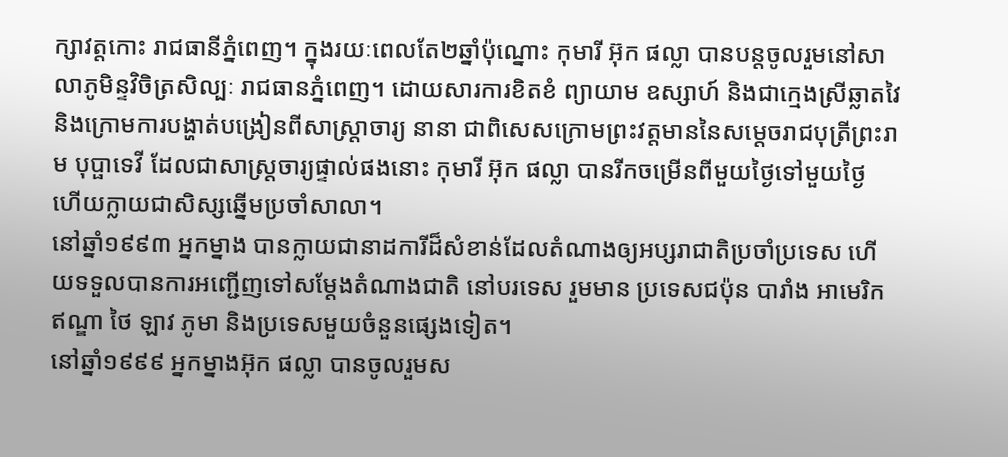ក្សាវត្តកោះ រាជធានីភ្នំពេញ។ ក្នុងរយៈពេលតែ២ឆ្នាំប៉ុណ្នោះ កុមារី អ៊ុក ផល្លា បានបន្តចូលរួមនៅសាលាភូមិន្ទវិចិត្រសិល្បៈ រាជធានភ្នំពេញ។ ដោយសារការខិតខំ ព្យាយាម ឧស្សាហ៍ និងជាក្មេងស្រីឆ្លាតវៃ និងក្រោមការបង្ហាត់បង្រៀនពីសាស្រ្ដាចារ្យ នានា ជាពិសេសក្រោមព្រះវត្តមាននៃសម្ដេចរាជបុត្រីព្រះរាម បុប្ផាទេវី ដែលជាសាស្រ្ដចារ្យផ្ទាល់ផងនោះ កុមារី អ៊ុក ផល្លា បានរីកចម្រើនពីមួយថ្ងៃទៅមួយថ្ងៃ ហើយក្លាយជាសិស្សឆ្នើមប្រចាំសាលា។
នៅឆ្នាំ១៩៩៣ អ្នកម្នាង បានក្លាយជានាដការីដ៏សំខាន់ដែលតំណាងឲ្យអប្សរាជាតិប្រចាំប្រទេស ហើយទទួលបានការអញ្ជើញទៅសម្ដែងតំណាងជាតិ នៅបរទេស រួមមាន ប្រទេសជប៉ុន បារាំង អាមេរិក ឥណ្ឌា ថៃ ឡាវ ភូមា និងប្រទេសមួយចំនួនផ្សេងទៀត។
នៅឆ្នាំ១៩៩៩ អ្នកម្នាងអ៊ុក ផល្លា បានចូលរួមស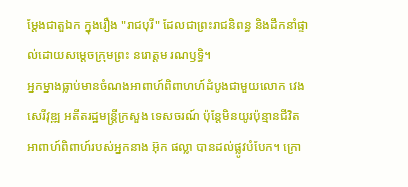ម្ដែងជាតួឯក ក្នុងរឿង "រាជបុរី" ដែលជាព្រះរាជនិពន្ធ និងដឹកនាំផ្ទាល់ដោយសម្ដេចក្រុមព្រះ នរោត្តម រណឫទ្ធិ។
អ្នកម្នាងធ្លាប់មានចំណងអាពាហ៍ពិពាហហ៍ដំបូងជាមួយលោក វេង សេរីវុឌ្ឍ អតីតរដ្ឋមន្រ្តីក្រសួង ទេសចរណ៍ ប៉ុន្តែមិនយូរប៉ុន្មានជីវិតអាពាហ៍ពិពាហ៍របស់អ្នកនាង អ៊ុក ផល្លា បានដល់ផ្លូវបំបែក។ ក្រោ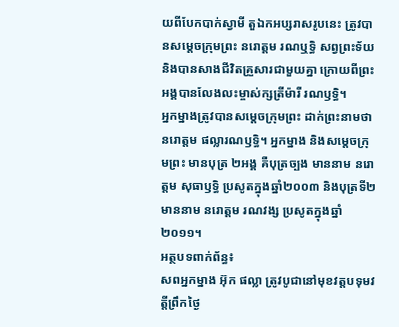យពីបែកបាក់ស្វាមី តួឯកអប្សរាសរូបនេះ ត្រូវបានសម្តេចក្រុមព្រះ នរោត្តម រណឬទ្ធិ សព្វព្រះទ័យ និងបានសាងជីវិតគ្រួសារជាមួយគ្នា ក្រោយពីព្រះអង្គបានលែងលះម្ចាស់ក្សត្រីម៉ារី រណឫទ្ធិ។
អ្នកម្នាងត្រូវបានសម្ដេចក្រុមព្រះ ដាក់ព្រះនាមថា នរោត្តម ផល្លារណឫទ្ធិ។ អ្នកម្នាង និងសម្ដេចក្រុមព្រះ មានបុត្រ ២អង្គ គឺបុត្រច្បង មាននាម នរោត្តម សុធាឫទ្ធិ ប្រសូតក្នុងឆ្នាំ២០០៣ និងបុត្រទី២ មាននាម នរោត្តម រណវង្ស ប្រសូតក្នុងឆ្នាំ២០១១។
អត្ថបទពាក់ព័ន្ធ៖
សពអ្នកម្នាង អ៊ុក ផល្លា ត្រូវបូជានៅមុខវត្តបទុមវត្តីព្រឹកថ្ងៃ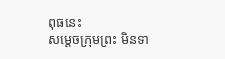ពុធនេះ
សម្ដេចក្រុមព្រះ មិនទា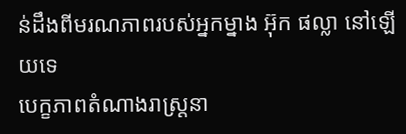ន់ដឹងពីមរណភាពរបស់អ្នកម្នាង អ៊ុក ផល្លា នៅឡើយទេ
បេក្ខភាពតំណាងរាស្រ្តនា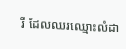រី ដែលឈរឈ្មោះលំដា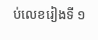ប់លេខរៀងទី ១